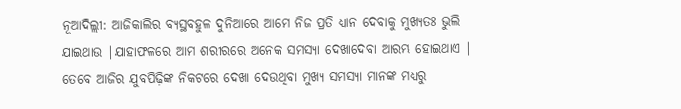ନୂଆଦିଲ୍ଲୀ: ଆଜିକାଲିର ବ୍ୟସ୍ଥବହୁଳ ଦୁନିଆରେ ଆମେ ନିଜ ପ୍ରତି ଧ୍ୟାନ ଦେବାକୁ ମୁଖ୍ୟତଃ ଭୁଲି ଯାଇଥାଉ |ଯାହାଫଳରେ ଆମ ଶରୀରରେ ଅନେକ ସମସ୍ୟା ଦେଖାଦେବା ଆରମ୍ଭ ହୋଇଥାଏ | ତେବେ ଆଜିର ଯୁବପିଢ଼ିଙ୍କ ନିକଟରେ ଦେଖା ଦେଉଥିବା ମୁଖ୍ୟ ସମସ୍ୟା ମାନଙ୍କ ମଧ୍ୟରୁ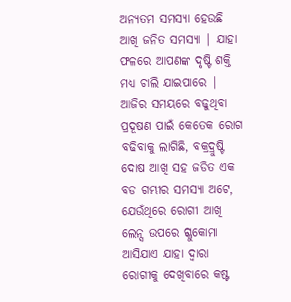ଅନ୍ୟତମ ସମସ୍ୟା ହେଉଛି ଆଖି ଜନିତ ସମସ୍ୟା | ଯାହା ଫଳରେ ଆପଣଙ୍କ ଦୃଷ୍ଟି ଶକ୍ତି ମଧ୍ୟ ଚାଲି ଯାଇପାରେ | ଆଜିର ସମୟରେ ବଢୁଥିବା ପ୍ରଦୂଷଣ ପାଇଁ କେତେକ ରୋଗ ବଢିବାକୁ ଲାଗିଛି, ବକ୍ରଦ୍ରୁଷ୍ଟି ଦୋଷ ଆଖି ସହ ଜଡିତ ଏକ ବଡ ଗମ୍ଭୀର ସମସ୍ୟା ଅଟେ, ଯେଉଁଥିରେ ରୋଗୀ ଆଖି ଲେନ୍ସ ଉପରେ ଗ୍ଳୁକୋମା ଆସିଯାଏ ଯାହା ଦ୍ଵାରା ରୋଗୀକୁ ଦେଖିବାରେ କଷ୍ଟ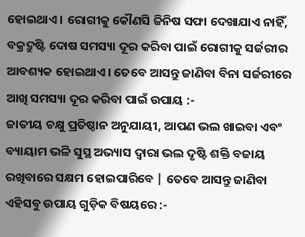ହୋଇଥାଏ । ରୋଗୀକୁ କୌଣସି ଜିନିଷ ସଫା ଦେଖାଯାଏ ନାହିଁ, ବକ୍ରଦ୍ରୁଷ୍ଟି ଦୋଷ ସମସ୍ୟା ଦୂର କରିବା ପାଇଁ ରୋଗୀକୁ ସର୍ଜରୀର ଆବଶ୍ୟକ ହୋଇଥାଏ । ତେବେ ଆସନ୍ତୁ ଜାଣିବା ବିନା ସର୍ଜରୀରେ ଆଖି ସମସ୍ୟା ଦୂର କରିବା ପାଇଁ ଉପାୟ :-
ଜାତୀୟ ଚକ୍ଷୁ ପ୍ରତିଷ୍ଠାନ ଅନୁଯାୟୀ, ଆପଣ ଭଲ ଖାଇବା ଏବଂ ବ୍ୟାୟାମ ଭଳି ସୁସ୍ଥ ଅଭ୍ୟାସ ଦ୍ୱାରା ଭଲ ଦୃଷ୍ଟି ଶକ୍ତି ବଜାୟ ରଖିବାରେ ସକ୍ଷମ ହୋଇପାରିବେ | ତେବେ ଆସନ୍ତୁ ଜାଣିବା ଏହିସବୁ ଉପାୟ ଗୁଡ଼ିକ ବିଷୟରେ :-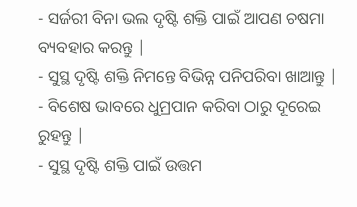- ସର୍ଜରୀ ବିନା ଭଲ ଦୃଷ୍ଟି ଶକ୍ତି ପାଇଁ ଆପଣ ଚଷମା ବ୍ୟବହାର କରନ୍ତୁ |
- ସୁସ୍ଥ ଦୃଷ୍ଟି ଶକ୍ତି ନିମନ୍ତେ ବିଭିନ୍ନ ପନିପରିବା ଖାଆନ୍ତୁ |
- ବିଶେଷ ଭାବରେ ଧୁମ୍ରପାନ କରିବା ଠାରୁ ଦୂରେଇ ରୁହନ୍ତୁ |
- ସୁସ୍ଥ ଦୃଷ୍ଟି ଶକ୍ତି ପାଇଁ ଉତ୍ତମ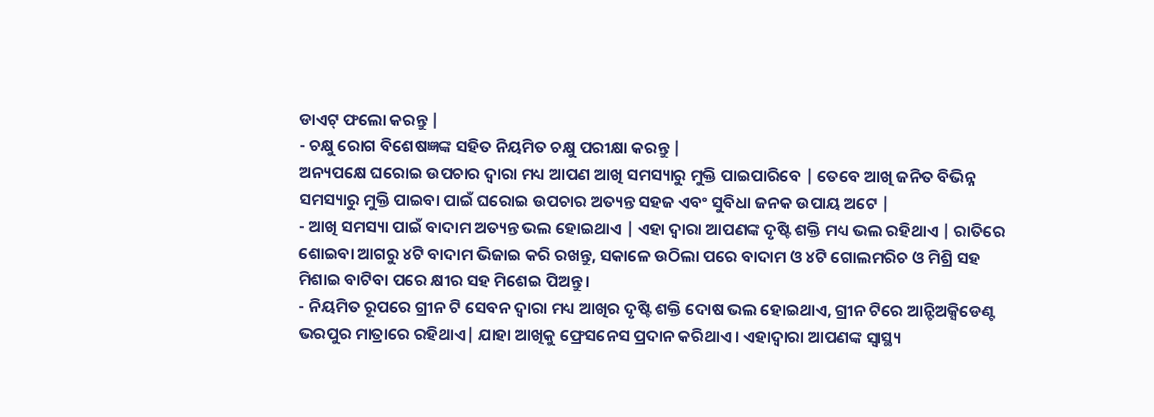ଡାଏଟ୍ ଫଲୋ କରନ୍ତୁ |
- ଚକ୍ଷୁ ରୋଗ ବିଶେଷଜ୍ଞଙ୍କ ସହିତ ନିୟମିତ ଚକ୍ଷୁ ପରୀକ୍ଷା କରନ୍ତୁ |
ଅନ୍ୟପକ୍ଷେ ଘରୋଇ ଉପଚାର ଦ୍ୱାରା ମଧ୍ୟ ଆପଣ ଆଖି ସମସ୍ୟାରୁ ମୁକ୍ତି ପାଇପାରିବେ | ତେବେ ଆଖି ଜନିତ ବିଭିନ୍ନ ସମସ୍ୟାରୁ ମୁକ୍ତି ପାଇବା ପାଇଁ ଘରୋଇ ଉପଚାର ଅତ୍ୟନ୍ତ ସହଜ ଏବଂ ସୁବିଧା ଜନକ ଉପାୟ ଅଟେ |
- ଆଖି ସମସ୍ୟା ପାଇଁ ବାଦାମ ଅତ୍ୟନ୍ତ ଭଲ ହୋଇଥାଏ | ଏହା ଦ୍ୱାରା ଆପଣଙ୍କ ଦୃଷ୍ଟି ଶକ୍ତି ମଧ୍ୟ ଭଲ ରହିଥାଏ | ରାତିରେ ଶୋଇବା ଆଗରୁ ୪ଟି ବାଦାମ ଭିଜାଇ କରି ରଖନ୍ତୁ, ସକାଳେ ଉଠିଲା ପରେ ବାଦାମ ଓ ୪ଟି ଗୋଲମରିଚ ଓ ମିଶ୍ରି ସହ ମିଶାଇ ବାଟିବା ପରେ କ୍ଷୀର ସହ ମିଶେଇ ପିଅନ୍ତୁ ।
- ନିୟମିତ ରୂପରେ ଗ୍ରୀନ ଟି ସେବନ ଦ୍ୱାରା ମଧ୍ୟ ଆଖିର ଦୃଷ୍ଟି ଶକ୍ତି ଦୋଷ ଭଲ ହୋଇଥାଏ, ଗ୍ରୀନ ଟିରେ ଆନ୍ଟିଅକ୍ସିଡେଣ୍ଟ ଭରପୁର ମାତ୍ରାରେ ରହିଥାଏ| ଯାହା ଆଖିକୁ ଫ୍ରେସନେସ ପ୍ରଦାନ କରିଥାଏ । ଏହାଦ୍ୱାରା ଆପଣଙ୍କ ସ୍ୱାସ୍ଥ୍ୟ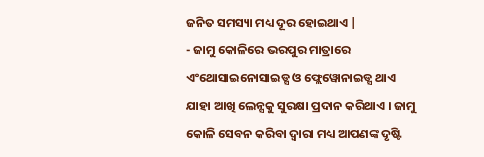ଜନିତ ସମସ୍ୟା ମଧ୍ୟ ଦୂର ହୋଇଥାଏ |
- ଜାମୁ କୋଳିରେ ଭରପୁର ମାତ୍ରାରେ ଏଂଥୋସାଇନୋସାଇଡ୍ସ ଓ ଫ୍ଲେୱୋନାଇଡ୍ସ ଥାଏ ଯାହା ଆଖି ଲେନ୍ସକୁ ସୁରକ୍ଷା ପ୍ରଦାନ କରିଥାଏ । ଜାମୁ କୋଳି ସେବନ କରିବା ଦ୍ୱାରା ମଧ୍ୟ ଆପଣଙ୍କ ଦୃଷ୍ଟି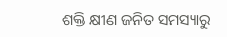ଶକ୍ତି କ୍ଷୀଣ ଜନିତ ସମସ୍ୟାରୁ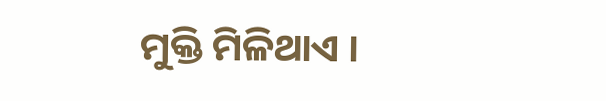ମୁକ୍ତି ମିଳିଥାଏ ।